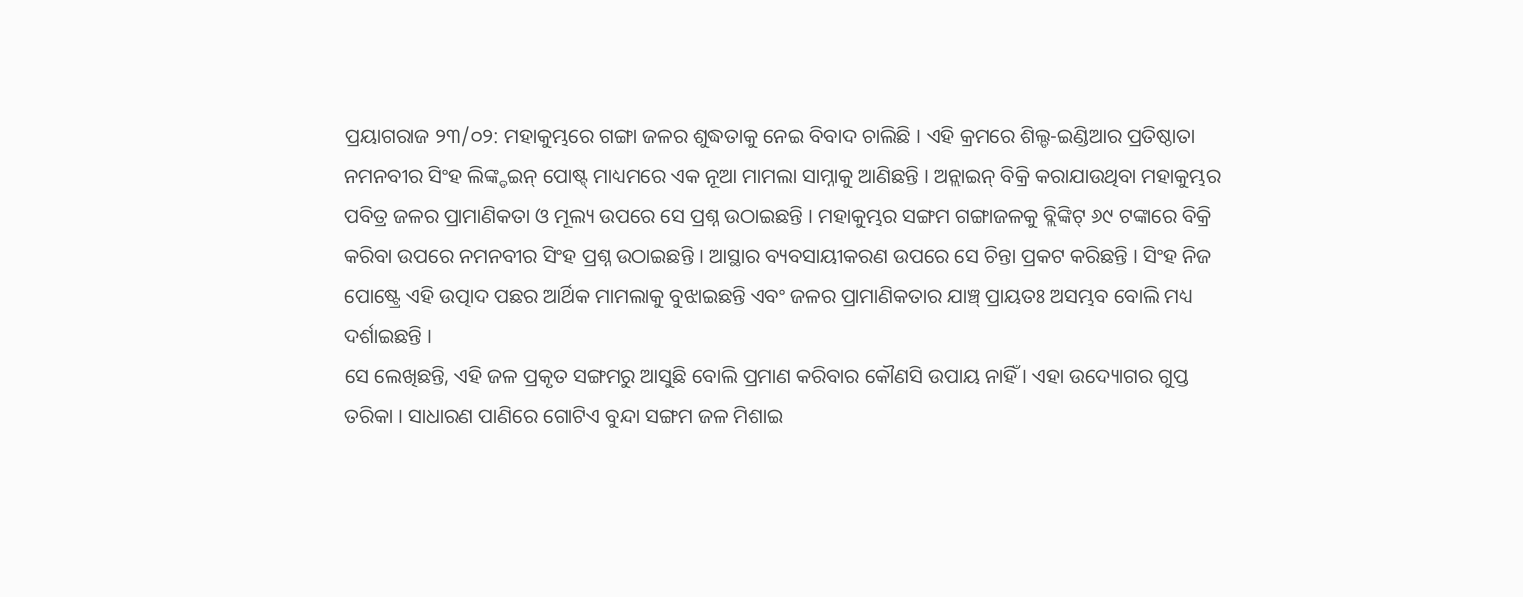ପ୍ରୟାଗରାଜ ୨୩/୦୨: ମହାକୁମ୍ଭରେ ଗଙ୍ଗା ଜଳର ଶୁଦ୍ଧତାକୁ ନେଇ ବିବାଦ ଚାଲିଛି । ଏହି କ୍ରମରେ ଶିଲ୍ଡ-ଇଣ୍ଡିଆର ପ୍ରତିଷ୍ଠାତା ନମନବୀର ସିଂହ ଲିଙ୍କ୍ଡଇନ୍ ପୋଷ୍ଟ୍ ମାଧ୍ୟମରେ ଏକ ନୂଆ ମାମଲା ସାମ୍ନାକୁ ଆଣିଛନ୍ତି । ଅନ୍ଲାଇନ୍ ବିକ୍ରି କରାଯାଉଥିବା ମହାକୁମ୍ଭର ପବିତ୍ର ଜଳର ପ୍ରାମାଣିକତା ଓ ମୂଲ୍ୟ ଉପରେ ସେ ପ୍ରଶ୍ନ ଉଠାଇଛନ୍ତି । ମହାକୁମ୍ଭର ସଙ୍ଗମ ଗଙ୍ଗାଜଳକୁ ବ୍ଲିଙ୍କିଟ୍ ୬୯ ଟଙ୍କାରେ ବିକ୍ରି କରିବା ଉପରେ ନମନବୀର ସିଂହ ପ୍ରଶ୍ନ ଉଠାଇଛନ୍ତି । ଆସ୍ଥାର ବ୍ୟବସାୟୀକରଣ ଉପରେ ସେ ଚିନ୍ତା ପ୍ରକଟ କରିଛନ୍ତି । ସିଂହ ନିଜ ପୋଷ୍ଟ୍ରେ ଏହି ଉତ୍ପାଦ ପଛର ଆର୍ଥିକ ମାମଲାକୁ ବୁଝାଇଛନ୍ତି ଏବଂ ଜଳର ପ୍ରାମାଣିକତାର ଯାଞ୍ଚ୍ ପ୍ରାୟତଃ ଅସମ୍ଭବ ବୋଲି ମଧ୍ୟ ଦର୍ଶାଇଛନ୍ତି ।
ସେ ଲେଖିଛନ୍ତି, ଏହି ଜଳ ପ୍ରକୃତ ସଙ୍ଗମରୁ ଆସୁଛି ବୋଲି ପ୍ରମାଣ କରିବାର କୌଣସି ଉପାୟ ନାହିଁ । ଏହା ଉଦ୍ୟୋଗର ଗୁପ୍ତ ତରିକା । ସାଧାରଣ ପାଣିରେ ଗୋଟିଏ ବୁନ୍ଦା ସଙ୍ଗମ ଜଳ ମିଶାଇ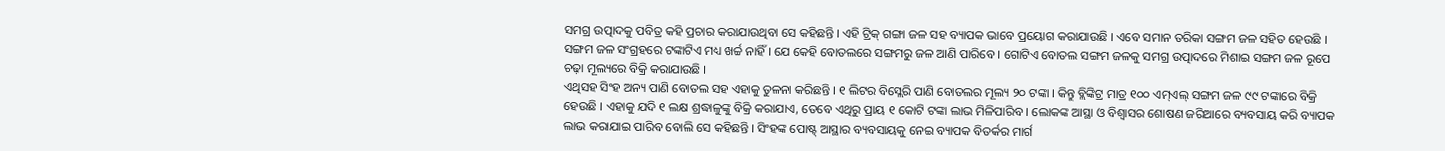ସମଗ୍ର ଉତ୍ପାଦକୁ ପବିତ୍ର କହି ପ୍ରଚାର କରାଯାଉଥିବା ସେ କହିଛନ୍ତି । ଏହି ଟ୍ରିକ୍ ଗଙ୍ଗା ଜଳ ସହ ବ୍ୟାପକ ଭାବେ ପ୍ରୟୋଗ କରାଯାଉଛି । ଏବେ ସମାନ ତରିକା ସଙ୍ଗମ ଜଳ ସହିତ ହେଉଛି । ସଙ୍ଗମ ଜଳ ସଂଗ୍ରହରେ ଟଙ୍କାଟିଏ ମଧ୍ୟ ଖର୍ଚ୍ଚ ନାହିଁ । ଯେ କେହି ବୋତଲରେ ସଙ୍ଗମରୁ ଜଳ ଆଣି ପାରିବେ । ଗୋଟିଏ ବୋତଲ ସଙ୍ଗମ ଜଳକୁ ସମଗ୍ର ଉତ୍ପାଦରେ ମିଶାଇ ସଙ୍ଗମ ଜଳ ରୂପେ ଚଢ଼ା ମୂଲ୍ୟରେ ବିକ୍ରି କରାଯାଉଛି ।
ଏଥିସହ ସିଂହ ଅନ୍ୟ ପାଣି ବୋତଲ ସହ ଏହାକୁ ତୁଳନା କରିଛନ୍ତି । ୧ ଲିଟର ବିସ୍ଲେରି ପାଣି ବୋତଲର ମୂଲ୍ୟ ୨୦ ଟଙ୍କା । କିନ୍ତୁ ବ୍ଲିଙ୍କିଟ୍ର ମାତ୍ର ୧୦୦ ଏମ୍ଏଲ୍ ସଙ୍ଗମ ଜଳ ୯୯ ଟଙ୍କାରେ ବିକ୍ରି ହେଉଛି । ଏହାକୁ ଯଦି ୧ ଲକ୍ଷ ଶ୍ରଦ୍ଧାଳୁଙ୍କୁ ବିକ୍ରି କରାଯାଏ, ତେବେ ଏଥିରୁ ପ୍ରାୟ ୧ କୋଟି ଟଙ୍କା ଲାଭ ମିଳିପାରିବ । ଲୋକଙ୍କ ଆସ୍ଥା ଓ ବିଶ୍ୱାସର ଶୋଷଣ ଜରିଆରେ ବ୍ୟବସାୟ କରି ବ୍ୟାପକ ଲାଭ କରାଯାଇ ପାରିବ ବୋଲି ସେ କହିଛନ୍ତି । ସିଂହଙ୍କ ପୋଷ୍ଟ୍ ଆସ୍ଥାର ବ୍ୟବସାୟକୁ ନେଇ ବ୍ୟାପକ ବିତର୍କର ମାର୍ଗ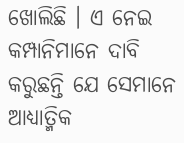ଖୋଲିଛି । ଏ ନେଇ କମ୍ପାନିମାନେ ଦାବି କରୁଛନ୍ତି ଯେ ସେମାନେ ଆଧ୍ୟାତ୍ମିକ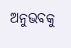ଅନୁଭବକୁ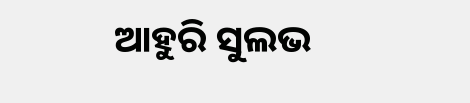ଆହୁରି ସୁଲଭ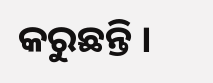କରୁଛନ୍ତି ।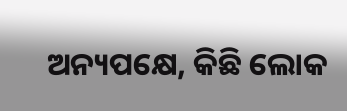ଅନ୍ୟପକ୍ଷେ, କିଛି ଲୋକ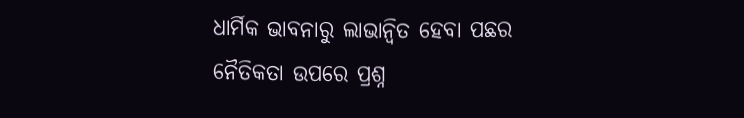ଧାର୍ମିକ ଭାବନାରୁ ଲାଭାନ୍ୱିତ ହେବା ପଛର ନୈତିକତା ଉପରେ ପ୍ରଶ୍ନ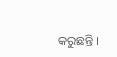କରୁଛନ୍ତି ।